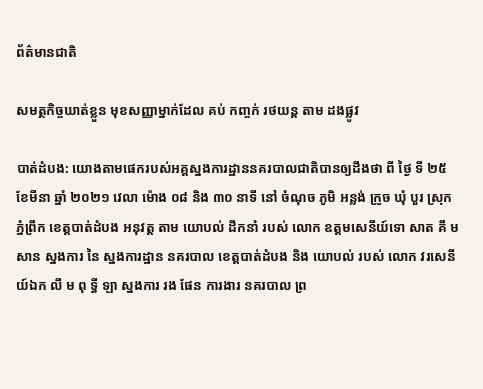ព័ត៌មានជាតិ

សមត្ថកិច្ចឃាត់ខ្លួន មុខសញ្ញាម្នាក់ដែល គប់ កញ្ចក់ រថយន្ត តាម ដងផ្លូវ

បាត់ដំបង: យោងតាមផេករបស់អគ្គស្នងការដ្ឋាននគរបាលជាតិបានឲ្យដឹងថា ពី ថ្ងៃ ទី ២៥ ខែមីនា ឆ្នាំ ២០២១ វេលា ម៉ោង ០៨ និង ៣០ នាទី នៅ ចំណុច ភូមិ អន្លង់ ក្រូច ឃុំ បួរ ស្រុក ភ្នំព្រឹក ខេត្តបាត់ដំបង អនុវត្ត តាម យោបល់ ដឹកនាំ របស់ លោក ឧត្តមសេនីយ៍ទោ សាត គឹ ម សាន ស្នងការ នៃ ស្នងការដ្ឋាន នគរបាល ខេត្តបាត់ដំបង និង យោបល់ របស់ លោក វរសេនីយ៍ឯក លឹ ម ពុ ទ្ធី ឡា ស្នងការ រង ផែន ការងារ នគរបាល ព្រ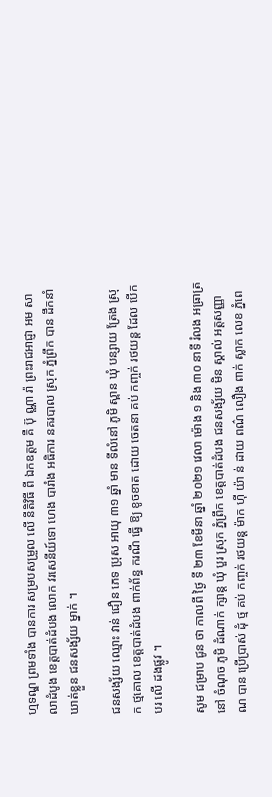ហ្មទណ្ឌ ព្រមទាំង បានការ សម្របសម្រួល លើ នីតិវិធី ពី ឯកឧត្តម គឺ ប៊ុ ណ្ណា រ៉ា ព្រះរាជអាជ្ញា អម សាលាដំបូង ខេត្តបាត់ដំបង លោក វរសេនីយ៍ទោ ហេង បារាំង អធិការ នគរបាល ស្រុក ភ្នំព្រឹក បាន ដឹកនាំ ឃាត់ខ្លួន ជនសង្ស័យ ម្នាក់ ។

ជនសង្ស័យ ឈ្មោះ វាន់ ជឿន ភេទ ប្រុស អាយុ ៣១ ឆ្នាំ មាន ទីលំនៅ ភូមិ ស្ពាន ឃុំ បន្សាយ ត្រែង ស្រុក ថ្មគោល ខេត្តបាត់ដំបង ពាក់ព័ន្ធ ករណី ធ្វើ ឱ្យ ខូចខាត ដោយ ចេតនា គប់ កញ្ចក់ រថយន្ត ដែល បើកបរ លើ ដងផ្លូវ ។

សូម ជម្រាប ជូន ថា កាលពី ថ្ងៃ ទី ២៣ ខែមីនា ឆ្នាំ ២០២១ វេលា ម៉ោង ១ និង ៣០ នាទី រំលង អធ្រាត្រ នៅ ចំណុច ភូមិ ដំណាក់ ក្សាន្ត ឃុំ បួរ ស្រុក ភ្នំព្រឹក ខេត្តបាត់ដំបង ជនសង្ស័យ មិន ស្គាល់ អត្តសញ្ញាណ បាន ប្រើប្រាស់ ដុំ ថ្ម គប់ កញ្ចក់ រថយន្ត ម៉ាក ហ៊ី យ៉ា ន់ ដាយ ពណ៌ លឿង ពាក់ ស្លាក លេខ ភ្នំពេ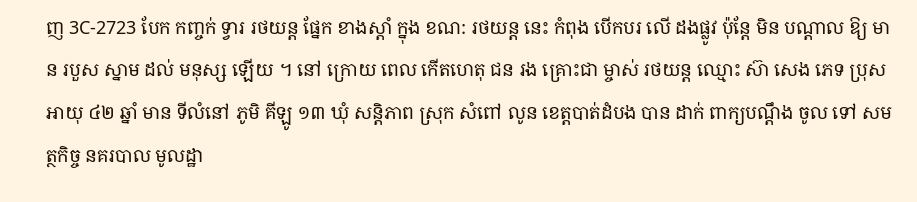ញ 3C-2723 បែក កញ្ចក់ ទ្វារ រថយន្ត ផ្នែក ខាងស្ដាំ ក្នុង ខណ: រថយន្ត នេះ កំពុង បើកបរ លើ ដងផ្លូវ ប៉ុន្តែ មិន បណ្តាល ឱ្យ មាន របួស ស្នាម ដល់ មនុស្ស ឡើយ ។ នៅ ក្រោយ ពេល កើតហេតុ ជន រង គ្រោះជា ម្ចាស់ រថយន្ត ឈ្មោះ ស៊ា សេង ភេទ ប្រុស អាយុ ៤២ ឆ្នាំ មាន ទីលំនៅ ភូមិ គីឡូ ១៣ ឃុំ សន្តិភាព ស្រុក សំពៅ លូន ខេត្តបាត់ដំបង បាន ដាក់ ពាក្យបណ្តឹង ចូល ទៅ សមត្ថកិច្ច នគរបាល មូលដ្ឋា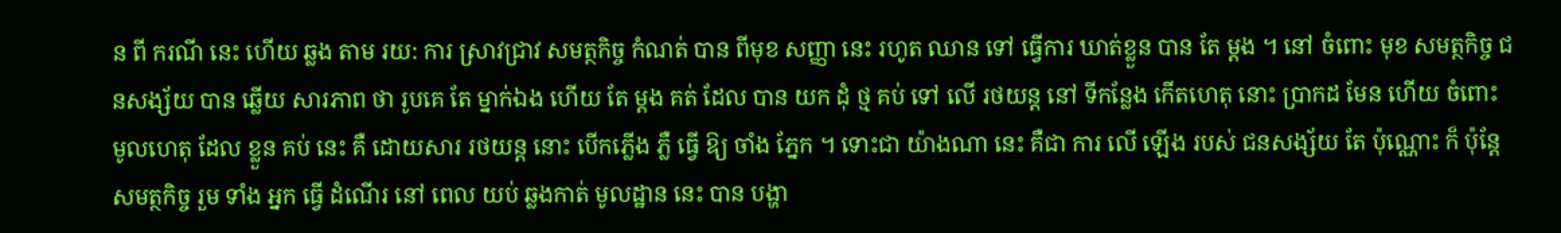ន ពី ករណី នេះ ហើយ ឆ្លង តាម រយ: ការ ស្រាវជ្រាវ សមត្ថកិច្ច កំណត់ បាន ពីមុខ សញ្ញា នេះ រហូត ឈាន ទៅ ធ្វើការ ឃាត់ខ្លួន បាន តែ ម្តង ។ នៅ ចំពោះ មុខ សមត្ថកិច្ច ជនសង្ស័យ បាន ឆ្លើយ សារភាព ថា រូបគេ តែ ម្នាក់ឯង ហើយ តែ ម្តង គត់ ដែល បាន យក ដុំ ថ្ម គប់ ទៅ លើ រថយន្ត នៅ ទីកន្លែង កើតហេតុ នោះ ប្រាកដ មែន ហើយ ចំពោះ មូលហេតុ ដែល ខ្លួន គប់ នេះ គឺ ដោយសារ រថយន្ត នោះ បើកភ្លើង ភ្លឺ ធ្វើ ឱ្យ ចាំង ភ្នែក ។ ទោះជា យ៉ាងណា នេះ គឺជា ការ លើ ឡើង របស់ ជនសង្ស័យ តែ ប៉ុណ្ណោះ ក៏ ប៉ុន្តែ សមត្ថកិច្ច រួម ទាំង អ្នក ធ្វើ ដំណើរ នៅ ពេល យប់ ឆ្លងកាត់ មូលដ្ឋាន នេះ បាន បង្ហា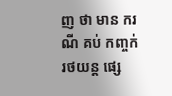ញ ថា មាន ករណី គប់ កញ្ចក់ រថយន្ត ផ្សេ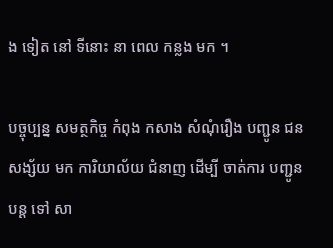ង ទៀត នៅ ទីនោះ នា ពេល កន្លង មក ។

បច្ចុប្បន្ន សមត្ថកិច្ច កំពុង កសាង សំណុំរឿង បញ្ជូន ជនសង្ស័យ មក ការិយាល័យ ជំនាញ ដើម្បី ចាត់ការ បញ្ជូន បន្ត ទៅ សា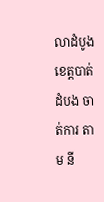លាដំបូង ខេត្តបាត់ដំបង ចាត់ការ តាម នី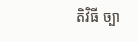តិវិធី ច្បា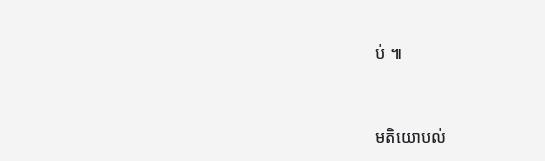ប់ ៕



មតិយោបល់